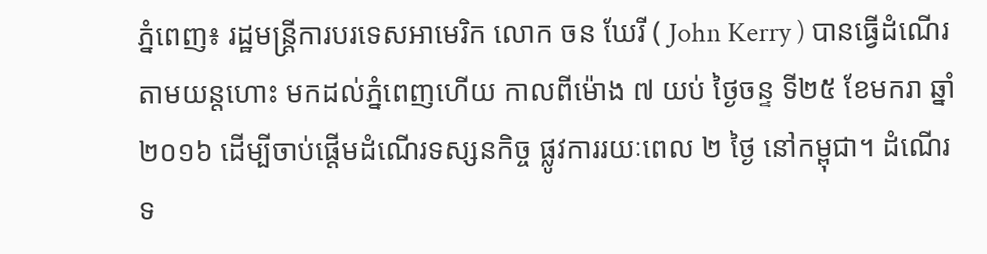ភ្នំពេញ៖ រដ្ឋមន្ត្រីការបរទេសអាមេរិក លោក ចន ឃែរី ( John Kerry ) បានធ្វើដំណើរតាមយន្តហោះ មកដល់ភ្នំពេញហើយ កាលពីម៉ោង ៧ យប់ ថ្ងៃចន្ទ ទី២៥ ខែមករា ឆ្នាំ២០១៦ ដើម្បីចាប់ផ្តើមដំណើរទស្សនកិច្ច ផ្លូវការរយៈពេល ២ ថ្ងៃ នៅកម្ពុជា។ ដំណើរទ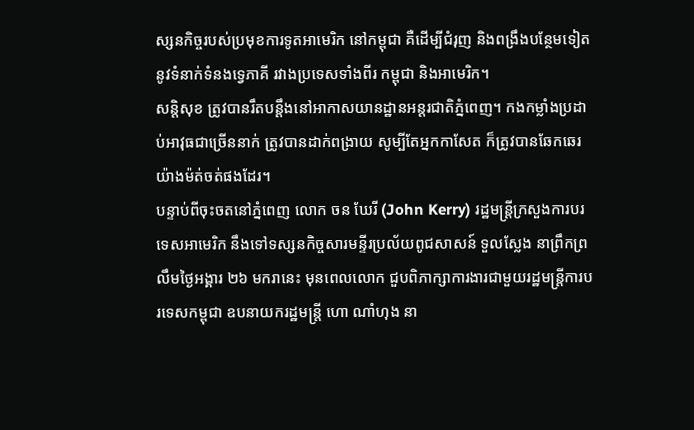ស្សនកិច្ចរបស់ប្រមុខការទូតអាមេរិក នៅកម្ពុជា គឺដើម្បីជំរុញ និងពង្រឹងបន្ថែមទៀត នូវទំនាក់ទំនងទ្វេភាគី រវាងប្រទេសទាំងពីរ កម្ពុជា និងអាមេរិក។
សន្តិសុខ ត្រូវបានរឹតបន្តឹងនៅអាកាសយានដ្ឋានអន្តរជាតិភ្នំពេញ។ កងកម្លាំងប្រដាប់អាវុធជាច្រើននាក់ ត្រូវបានដាក់ពង្រាយ សូម្បីតែអ្នកកាសែត ក៏ត្រូវបានឆែកឆេរយ៉ាងម៉ត់ចត់ផងដែរ។
បន្ទាប់ពីចុះចតនៅភ្នំពេញ លោក ចន ឃែរី (John Kerry) រដ្ឋមន្ត្រីក្រសួងការបរទេសអាមេរិក នឹងទៅទស្សនកិច្ចសារមន្ទីរប្រល័យពូជសាសន៍ ទួលស្លែង នាព្រឹកព្រលឹមថ្ងៃអង្គារ ២៦ មករានេះ មុនពេលលោក ជួបពិភាក្សាការងារជាមួយរដ្ឋមន្ត្រីការបរទេសកម្ពុជា ឧបនាយករដ្ឋមន្ត្រី ហោ ណាំហុង នា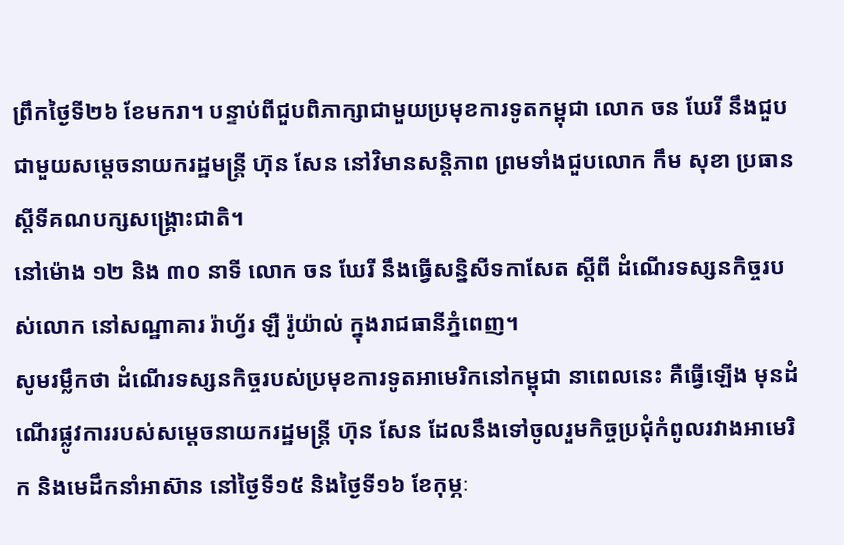ព្រឹកថ្ងៃទី២៦ ខែមករា។ បន្ទាប់ពីជួបពិភាក្សាជាមួយប្រមុខការទូតកម្ពុជា លោក ចន ឃែរី នឹងជួបជាមួយសម្តេចនាយករដ្ឋមន្ត្រី ហ៊ុន សែន នៅវិមានសន្តិភាព ព្រមទាំងជួបលោក កឹម សុខា ប្រធានស្តីទីគណបក្សសង្គ្រោះជាតិ។
នៅម៉ោង ១២ និង ៣០ នាទី លោក ចន ឃែរី នឹងធ្វើសន្និសីទកាសែត ស្តីពី ដំណើរទស្សនកិច្ចរបស់លោក នៅសណ្ឋាគារ រ៉ាហ្វ័រ ឡឺ រ៉ូយ៉ាល់ ក្នុងរាជធានីភ្នំពេញ។
សូមរម្លឹកថា ដំណើរទស្សនកិច្ចរបស់ប្រមុខការទូតអាមេរិកនៅកម្ពុជា នាពេលនេះ គឺធ្វើឡើង មុនដំណើរផ្លូវការរបស់សម្តេចនាយករដ្ឋមន្ត្រី ហ៊ុន សែន ដែលនឹងទៅចូលរួមកិច្ចប្រជុំកំពូលរវាងអាមេរិក និងមេដឹកនាំអាស៊ាន នៅថ្ងៃទី១៥ និងថ្ងៃទី១៦ ខែកុម្ភៈ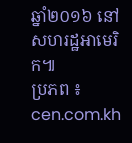ឆ្នាំ២០១៦ នៅសហរដ្ឋអាមេរិក៕
ប្រភព ៖ cen.com.kh